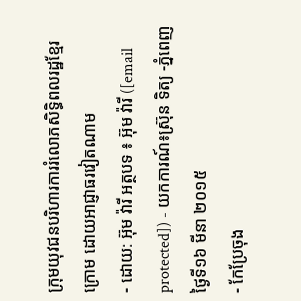ក្រុមយុវជនបរិហារការរំលោភសិទ្ធិពលរដ្ឋខ្មែរក្រោម ដោយអាជ្ញាធរវៀតណាម
- ដោយ: អ៊ុម វ៉ារី អត្ថបទ ៖ អ៊ុម វ៉ារី ([email protected]) - យកការណ៍៖ស្រ៊ុន ទិត្យ -ភ្នំពេញថ្ងៃទី១៦ មីនា ២០១៥
- កែប្រែចុង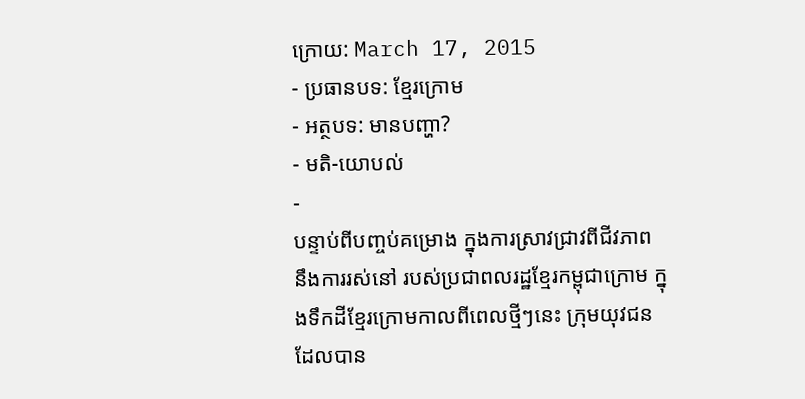ក្រោយ: March 17, 2015
- ប្រធានបទ: ខ្មែរក្រោម
- អត្ថបទ: មានបញ្ហា?
- មតិ-យោបល់
-
បន្ទាប់ពីបញ្ចប់គម្រោង ក្នុងការស្រាវជ្រាវពីជីវភាព នឹងការរស់នៅ របស់ប្រជាពលរដ្ឋខ្មែរកម្ពុជាក្រោម ក្នុងទឹកដីខ្មែរក្រោមកាលពីពេលថ្មីៗនេះ ក្រុមយុវជន ដែលបាន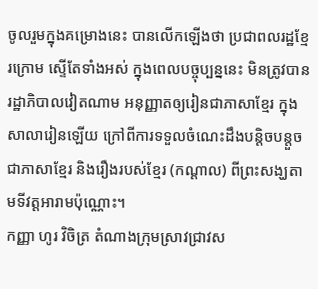ចូលរួមក្នុងគម្រោងនេះ បានលើកឡើងថា ប្រជាពលរដ្ឋខ្មែរក្រោម ស្ទើតែទាំងអស់ ក្នុងពេលបច្ចុប្បន្ននេះ មិនត្រូវបានរដ្ឋាភិបាលវៀតណាម អនុញ្ញាតឲ្យរៀនជាភាសាខ្មែរ ក្នុងសាលារៀនឡើយ ក្រៅពីការទទួលចំណេះដឹងបន្តិចបន្តួច ជាភាសាខ្មែរ និងរឿងរបស់ខ្មែរ (កណ្តាល) ពីព្រះសង្ឃតាមទីវត្តអារាមប៉ុណ្ណោះ។
កញ្ញា ហូរ វិចិត្រ តំណាងក្រុមស្រាវជ្រាវស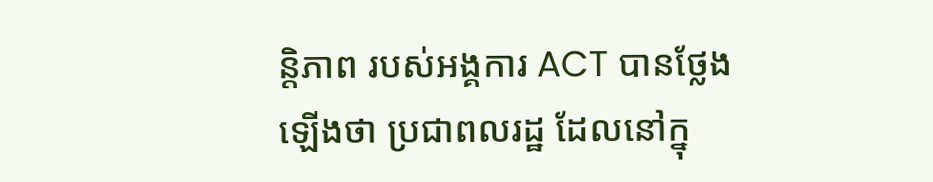ន្តិភាព របស់អង្គការ ACT បានថ្លែងឡើងថា ប្រជាពលរដ្ឋ ដែលនៅក្នុ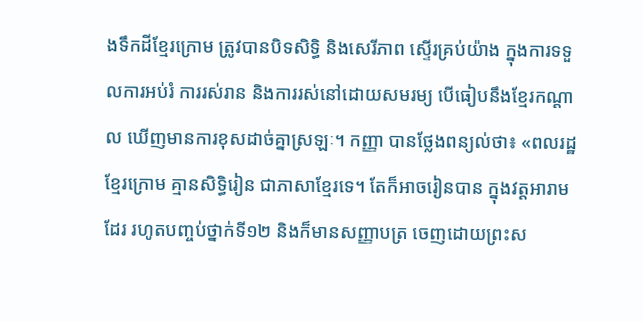ងទឹកដីខ្មែរក្រោម ត្រូវបានបិទសិទ្ធិ និងសេរីភាព ស្ទើរគ្រប់យ៉ាង ក្នុងការទទួលការអប់រំ ការរស់រាន និងការរស់នៅដោយសមរម្យ បើធៀបនឹងខ្មែរកណ្តាល ឃើញមានការខុសដាច់គ្នាស្រឡៈ។ កញ្ញា បានថ្លែងពន្យល់ថា៖ «ពលរដ្ឋខ្មែរក្រោម គ្មានសិទ្ធិរៀន ជាភាសាខ្មែរទេ។ តែក៏អាចរៀនបាន ក្នុងវត្តអារាមដែរ រហូតបញ្ចប់ថ្នាក់ទី១២ និងក៏មានសញ្ញាបត្រ ចេញដោយព្រះស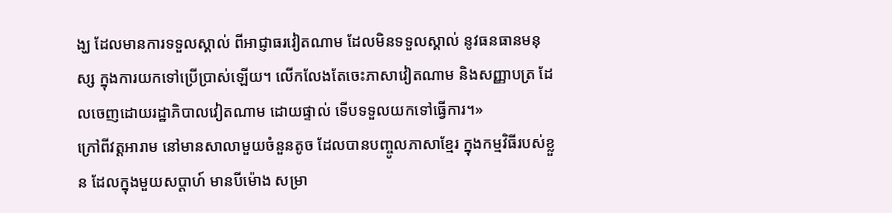ង្ឃ ដែលមានការទទួលស្គាល់ ពីអាជ្ញាធរវៀតណាម ដែលមិនទទួលស្គាល់ នូវធនធានមនុស្ស ក្នុងការយកទៅប្រើប្រាស់ឡើយ។ លើកលែងតែចេះភាសាវៀតណាម និងសញ្ញាបត្រ ដែលចេញដោយរដ្ឋាភិបាលវៀតណាម ដោយផ្ទាល់ ទើបទទួលយកទៅធ្វើការ។»
ក្រៅពីវត្តអារាម នៅមានសាលាមួយចំនួនតូច ដែលបានបញ្ចូលភាសាខ្មែរ ក្នុងកម្មវិធីរបស់ខ្លួន ដែលក្នុងមួយសប្តាហ៍ មានបីម៉ោង សម្រា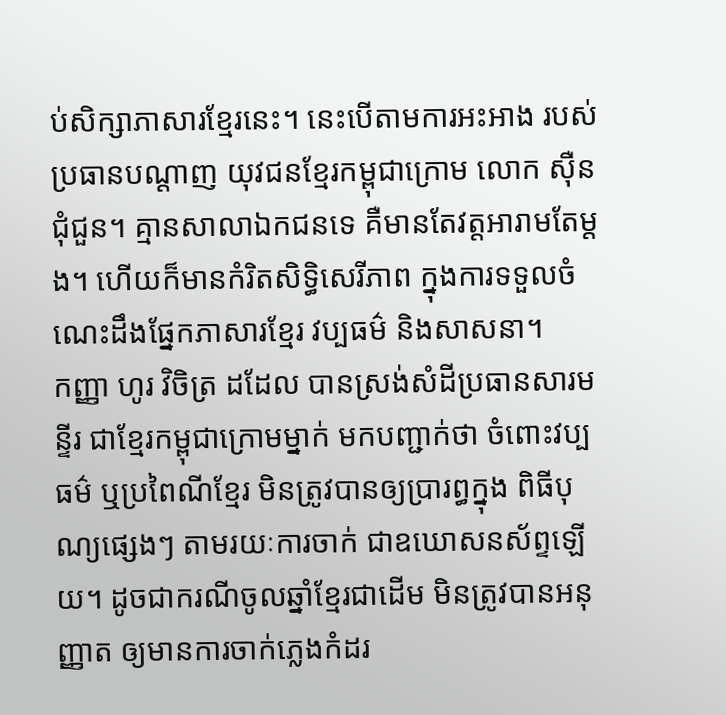ប់សិក្សាភាសារខ្មែរនេះ។ នេះបើតាមការអះអាង របស់ប្រធានបណ្តាញ យុវជនខ្មែរកម្ពុជាក្រោម លោក ស៊ឺន ជុំជួន។ គ្មានសាលាឯកជនទេ គឺមានតែវត្តអារាមតែម្តង។ ហើយក៏មានកំរិតសិទ្ធិសេរីភាព ក្នុងការទទួលចំណេះដឹងផ្នែកភាសារខ្មែរ វប្បធម៌ និងសាសនា។
កញ្ញា ហូរ វិចិត្រ ដដែល បានស្រង់សំដីប្រធានសារមន្ទីរ ជាខ្មែរកម្ពុជាក្រោមម្នាក់ មកបញ្ជាក់ថា ចំពោះវប្បធម៌ ឬប្រពៃណីខ្មែរ មិនត្រូវបានឲ្យប្រារព្ធក្នុង ពិធីបុណ្យផ្សេងៗ តាមរយៈការចាក់ ជាឧឃោសនស័ព្ទឡើយ។ ដូចជាករណីចូលឆ្នាំខ្មែរជាដើម មិនត្រូវបានអនុញ្ញាត ឲ្យមានការចាក់ភ្លេងកំដរ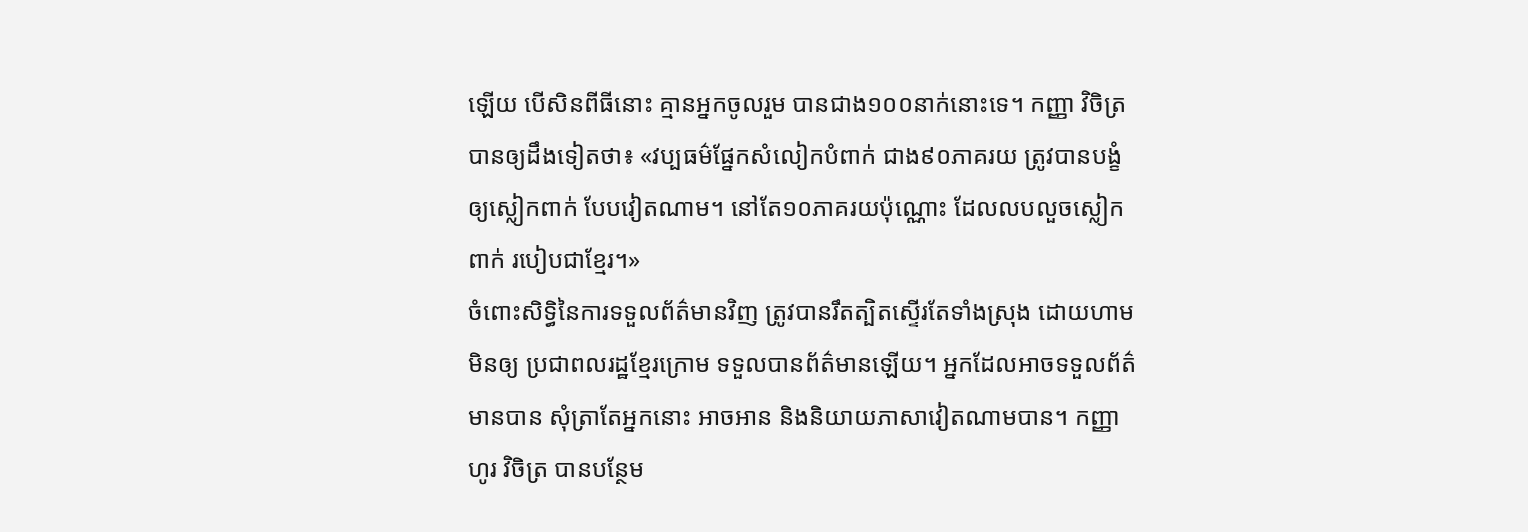ឡើយ បើសិនពីធីនោះ គ្មានអ្នកចូលរួម បានជាង១០០នាក់នោះទេ។ កញ្ញា វិចិត្រ បានឲ្យដឹងទៀតថា៖ «វប្បធម៌ផ្នែកសំលៀកបំពាក់ ជាង៩០ភាគរយ ត្រូវបានបង្ខំឲ្យស្លៀកពាក់ បែបវៀតណាម។ នៅតែ១០ភាគរយប៉ុណ្ណោះ ដែលលបលួចស្លៀកពាក់ របៀបជាខ្មែរ។»
ចំពោះសិទ្ធិនៃការទទួលព័ត៌មានវិញ ត្រូវបានរឹតត្បិតស្ទើរតែទាំងស្រុង ដោយហាមមិនឲ្យ ប្រជាពលរដ្ឋខ្មែរក្រោម ទទួលបានព័ត៌មានឡើយ។ អ្នកដែលអាចទទួលព័ត៌មានបាន សុំត្រាតែអ្នកនោះ អាចអាន និងនិយាយភាសាវៀតណាមបាន។ កញ្ញា ហូរ វិចិត្រ បានបន្ថែម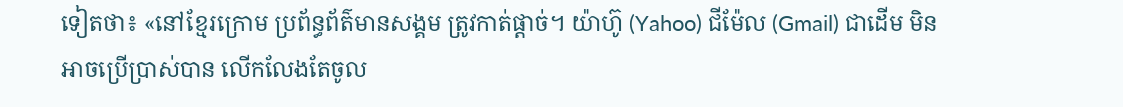ទៀតថា៖ «នៅខ្មែរក្រោម ប្រព័ន្ធព័ត៌មានសង្គម ត្រូវកាត់ផ្តាច់។ យ៉ាហ៊ូ (Yahoo) ជីម៉ែល (Gmail) ជាដើម មិនអាចប្រើប្រាស់បាន លើកលែងតែចូល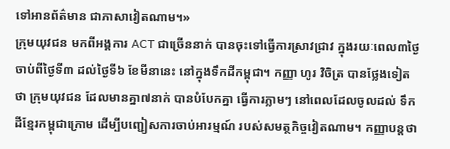ទៅអានព័ត៌មាន ជាភាសាវៀតណាម។»
ក្រុមយុវជន មកពីអង្គការ ACT ជាច្រើននាក់ បានចុះទៅធ្វើការស្រាវជ្រាវ ក្នុងរយៈពេល៣ថ្ងៃ ចាប់ពីថ្ងៃទី៣ ដល់ថ្ងៃទី៦ ខែមីនានេះ នៅក្នុងទឹកដីកម្ពុជា។ កញ្ញា ហូរ វិចិត្រ បានថ្លែងទៀតថា ក្រុមយុវជន ដែលមានគ្នា៧នាក់ បានបំបែកគ្នា ធ្វើការភ្លាមៗ នៅពេលដែលចូលដល់ ទឹកដីខ្មែរកម្ពុជាក្រោម ដើម្បីបញ្ជៀសការចាប់អារម្មណ៍ របស់សមត្ថកិច្ចវៀតណាម។ កញ្ញាបន្តថា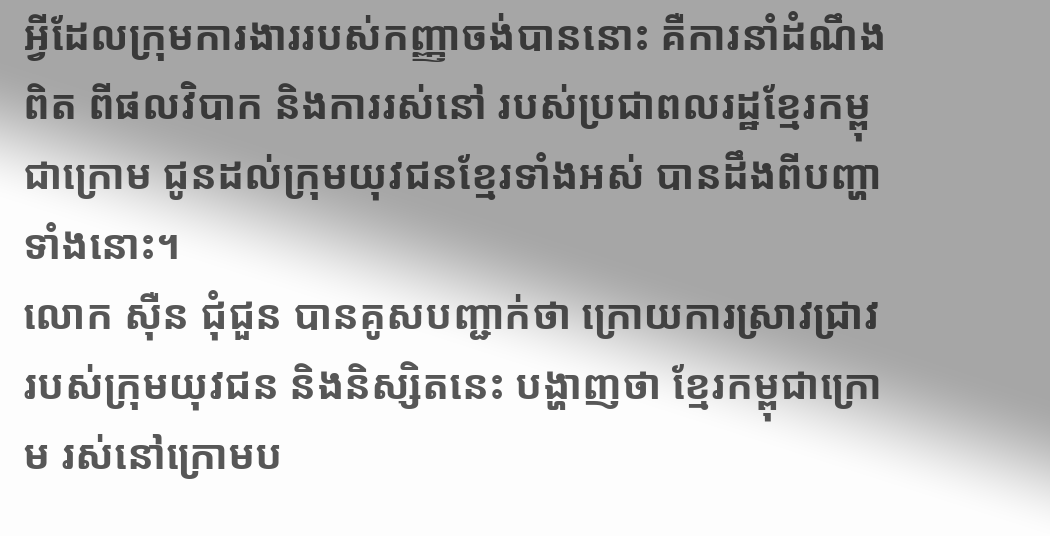អ្វីដែលក្រុមការងាររបស់កញ្ញាចង់បាននោះ គឺការនាំដំណឹងពិត ពីផលវិបាក និងការរស់នៅ របស់ប្រជាពលរដ្ឋខ្មែរកម្ពុជាក្រោម ជូនដល់ក្រុមយុវជនខ្មែរទាំងអស់ បានដឹងពីបញ្ហាទាំងនោះ។
លោក ស៊ឺន ជុំជួន បានគូសបញ្ជាក់ថា ក្រោយការស្រាវជ្រាវ របស់ក្រុមយុវជន និងនិស្សិតនេះ បង្ហាញថា ខ្មែរកម្ពុជាក្រោម រស់នៅក្រោមប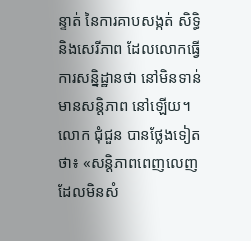ន្ទាត់ នៃការគាបសង្កត់ សិទ្ធិ និងសេរីភាព ដែលលោកធ្វើការសន្និដ្ឋានថា នៅមិនទាន់មានសន្តិភាព នៅឡើយ។ លោក ជុំជួន បានថ្លែងទៀតថា៖ «សន្តិភាពពេញលេញ ដែលមិនសំ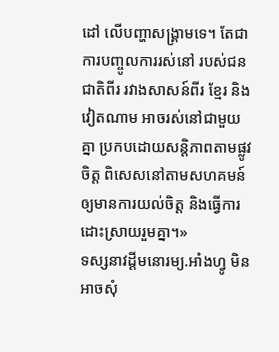ដៅ លើបញ្ហាសង្គ្រាមទេ។ តែជាការបញ្ចូលការរស់នៅ របស់ជនជាតិពីរ រវាងសាសន៍ពីរ ខ្មែរ និងវៀតណាម អាចរស់នៅជាមួយគ្នា ប្រកបដោយសន្តិភាពតាមផ្លូវចិត្ត ពិសេសនៅតាមសហគមន៍ ឲ្យមានការយល់ចិត្ត និងធ្វើការដោះស្រាយរួមគ្នា។»
ទស្សនាវដ្តីមនោរម្យ.អាំងហ្វូ មិនអាចសុំ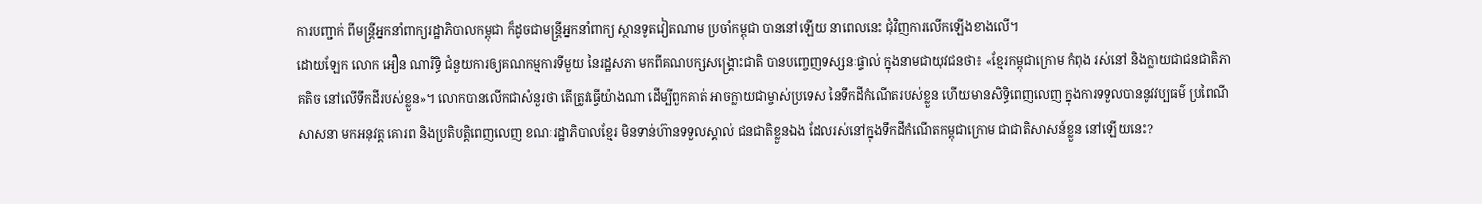ការបញ្ជាក់ ពីមន្រ្តីអ្នកនាំពាក្យរដ្ឋាភិបាលកម្ពុជា ក៏ដូចជាមន្រ្តីអ្នកនាំពាក្យ ស្ថានទូតវៀតណាម ប្រចាំកម្ពុជា បាននៅឡើយ នាពេលនេះ ជុំវិញការលើកឡើងខាងលើ។
ដោយឡែក លោក អឿន ណារិទ្ធិ ជំនួយការឲ្យគណកម្មការទីមួយ នៃរដ្ឋសភា មកពីគណបក្សសង្គ្រោះជាតិ បានបញ្ចេញទស្សនៈផ្ទាល់ ក្នុងនាមជាយុវជនថា៖ «ខ្មែរកម្ពុជាក្រោម កំពុង រស់នៅ និងក្លាយជាជនជាតិភាគតិច នៅលើទឹកដីរបស់ខ្លួន»។ លោកបានលើកជាសំនួរថា តើត្រូវធ្វើយ៉ាងណា ដើម្បីពួកគាត់ អាចក្លាយជាម្ចាស់ប្រទេស នៃទឹកដីកំណើតរបស់ខ្លួន ហើយមានសិទ្ធិពេញលេញ ក្នុងការទទួលបាននូវវប្បធម៌ ប្រពៃណី សាសនា មកអនុវត្ត គោរព និងប្រតិបត្តិពេញលេញ ខណៈរដ្ឋាភិបាលខ្មែរ មិនទាន់ហ៊ានទទួលស្គាល់ ជនជាតិខ្លួនឯង ដែលរស់នៅក្នុងទឹកដីកំណើតកម្ពុជាក្រោម ជាជាតិសាសន៍ខ្លួន នៅឡើយនេះ?